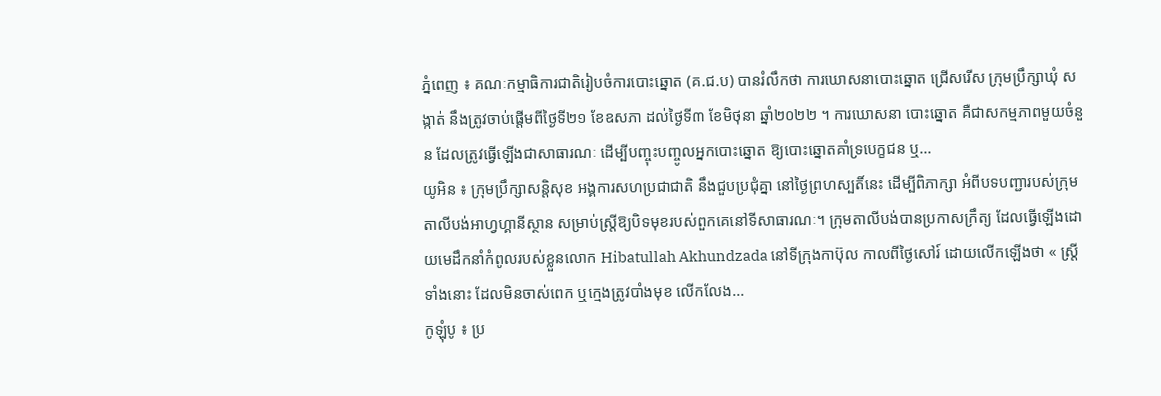ភ្នំពេញ ៖ គណៈកម្មាធិការជាតិរៀបចំការបោះឆ្នោត (គ.ជ.ប) បានរំលឹកថា ការឃោសនាបោះឆ្នោត ជ្រើសរើស ក្រុមប្រឹក្សាឃុំ សង្កាត់ នឹងត្រូវចាប់ផ្តើមពីថ្ងៃទី២១ ខែឧសភា ដល់ថ្ងៃទី៣ ខែមិថុនា ឆ្នាំ២០២២ ។ ការឃោសនា បោះឆ្នោត គឺជាសកម្មភាពមួយចំនួន ដែលត្រូវធ្វើឡើងជាសាធារណៈ ដើម្បីបញ្ចុះបញ្ចូលអ្នកបោះឆ្នោត ឱ្យបោះឆ្នោតគាំទ្របេក្ខជន ឬ...
យូអិន ៖ ក្រុមប្រឹក្សាសន្តិសុខ អង្គការសហប្រជាជាតិ នឹងជួបប្រជុំគ្នា នៅថ្ងៃព្រហស្បតិ៍នេះ ដើម្បីពិភាក្សា អំពីបទបញ្ជារបស់ក្រុមតាលីបង់អាហ្វហ្គានីស្ថាន សម្រាប់ស្ត្រីឱ្យបិទមុខរបស់ពួកគេនៅទីសាធារណៈ។ ក្រុមតាលីបង់បានប្រកាសក្រឹត្យ ដែលធ្វើឡើងដោយមេដឹកនាំកំពូលរបស់ខ្លួនលោក Hibatullah Akhundzada នៅទីក្រុងកាប៊ុល កាលពីថ្ងៃសៅរ៍ ដោយលើកឡើងថា « ស្ត្រី ទាំងនោះ ដែលមិនចាស់ពេក ឬក្មេងត្រូវបាំងមុខ លើកលែង...
កូឡុំបូ ៖ ប្រ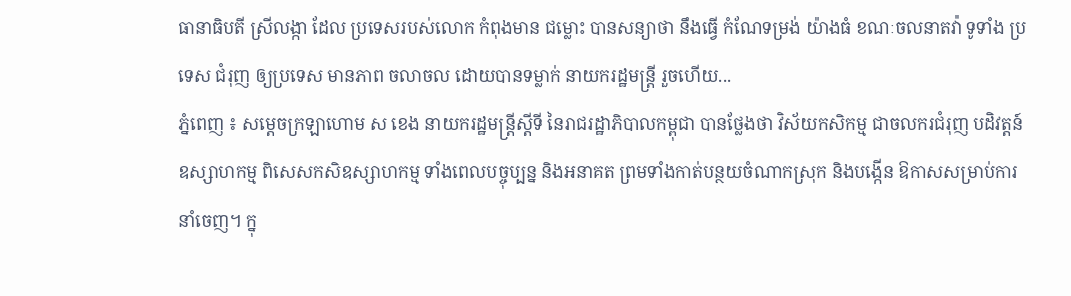ធានាធិបតី ស្រីលង្កា ដែល ប្រទេសរបស់លោក កំពុងមាន ជម្លោះ បានសន្យាថា នឹងធ្វើ កំណែទម្រង់ យ៉ាងធំ ខណៈចលនាតវ៉ា ទូទាំង ប្រទេស ជំរុញ ឲ្យប្រទេស មានភាព ចលាចល ដោយបានទម្លាក់ នាយករដ្ឋមន្ត្រី រួចហើយ...
ភ្នំពេញ ៖ សម្ដេចក្រឡាហោម ស ខេង នាយករដ្ឋមន្ត្រីស្ដីទី នៃរាជរដ្ឋាភិបាលកម្ពុជា បានថ្លែងថា វិស័យកសិកម្ម ជាចលករជំរុញ បដិវត្តន៍ឧស្សាហកម្ម ពិសេសកសិឧស្សាហកម្ម ទាំងពេលបច្ចុប្បន្ន និងអនាគត ព្រមទាំងកាត់បន្ថយចំណាកស្រុក និងបង្កើន ឱកាសសម្រាប់ការនាំចេញ។ ក្នុ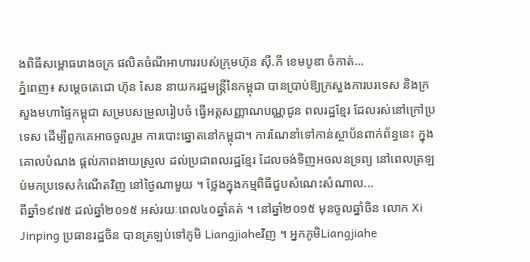ងពិធីសម្ពោធរោងចក្រ ផលិតចំណីអាហាររបស់ក្រុមហ៊ុន ស៊ី.ភី ខេមបូឌា ចំកាត់...
ភ្នំពេញ៖ សម្ដេចតេជោ ហ៊ុន សែន នាយករដ្ឋមន្ដ្រីនៃកម្ពុជា បានប្រាប់ឱ្យក្រសួងការបរទេស និងក្រសួងមហាផ្ទៃកម្ពុជា សម្របសម្រួលរៀបចំ ធ្វើអត្តសញ្ញាណបណ្ណជូន ពលរដ្ឋខ្មែរ ដែលរស់នៅក្រៅប្រទេស ដើម្បីពួកគេអាចចូលរួម ការបោះឆ្នោតនៅកម្ពុជា។ ការណែនាំទៅកាន់ស្ថាប័នពាក់ព័ន្ធនេះ ក្នុងគោលបំណង ផ្ដល់ភាពងាយស្រួល ដល់ប្រជាពលរដ្ឋខ្មែរ ដែលចង់ទិញអចលនទ្រព្យ នៅពេលត្រឡប់មកប្រទេសកំណើតវិញ នៅថ្ងៃណាមួយ ។ ថ្លែងក្នុងកម្មពិធីជួបសំណេះសំណាល...
ពីឆ្នាំ១៩៧៥ ដល់ឆ្នាំ២០១៥ អស់រយៈពេល៤០ឆ្នាំគត់ ។ នៅឆ្នាំ២០១៥ មុនចូលឆ្នាំចិន លោក Xi Jinping ប្រធានរដ្ឋចិន បានត្រឡប់ទៅភូមិ Liangjiaheវិញ ។ អ្នកភូមិLiangjiahe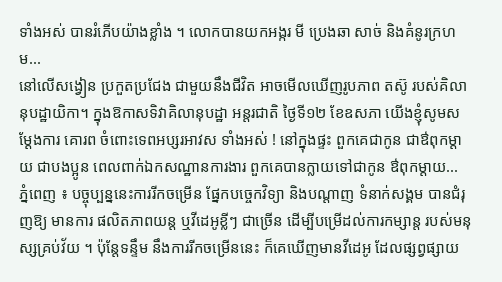ទាំងអស់ បានរំភើបយ៉ាងខ្លាំង ។ លោកបានយកអង្ករ មី ប្រេងឆា សាច់ និងគំនូរក្រហម...
នៅលើសង្វៀន ប្រកួតប្រជែង ជាមួយនឹងជីវិត អាចមើលឃើញរូបភាព តស៊ូ របស់គិលានុបដ្ឋាយិកា។ ក្នុងឱកាសទិវាគិលានុបដ្ឋា អន្តរជាតិ ថ្ងៃទី១២ ខែឧសភា យើងខ្ញុំសូមសម្ដែងការ គោរព ចំពោះទេពអប្សរអាវស ទាំងអស់ ! នៅក្នុងផ្ទះ ពួកគេជាកូន ជាឳពុកម្តាយ ជាបងប្អូន ពេលពាក់ឯកសណ្ឋានការងារ ពួកគេបានក្លាយទៅជាកូន ឳពុកម្តាយ...
ភ្នំពេញ ៖ បច្ចុប្បន្ននេះការរីកចម្រើន ផ្នែកបច្ចេកវិទ្យា និងបណ្តាញ ទំនាក់សង្គម បានជំរុញឱ្យ មានការ ផលិតភាពយន្ត ឬវីដេអូខ្លីៗ ជាច្រើន ដើម្បីបម្រើដល់ការកម្សាន្ត របស់មនុស្សគ្រប់វ័យ ។ ប៉ុន្តែទន្ទឹម នឹងការរីកចម្រើននេះ ក៏គេឃើញមានវីដេអូ ដែលផ្សព្វផ្សាយ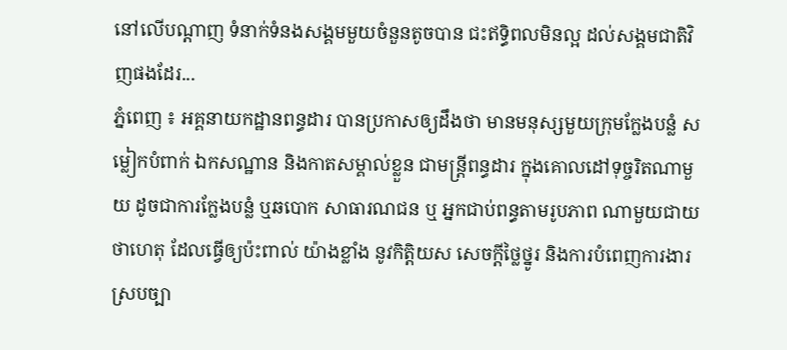នៅលើបណ្តាញ ទំនាក់ទំនងសង្គមមួយចំនួនតូចបាន ជះឥទ្ធិពលមិនល្អ ដល់សង្គមជាតិវិញផងដែរ...
ភ្នំពេញ ៖ អគ្គនាយកដ្ឋានពន្ធដារ បានប្រកាសឲ្យដឹងថា មានមនុស្សមួយក្រុមក្លែងបន្លំ សម្លៀកបំពាក់ ឯកសណ្ឋាន និងកាតសម្គាល់ខ្លួន ជាមន្ត្រីពន្ធដារ ក្នុងគោលដៅទុច្ចរិតណាមួយ ដូចជាការក្លែងបន្លំ ឬឆបោក សាធារណជន ឬ អ្នកជាប់ពន្ធតាមរូបភាព ណាមួយជាយថាហេតុ ដែលធ្វើឲ្យប៉ះពាល់ យ៉ាងខ្លាំង នូវកិត្តិយស សេចក្ដីថ្លៃថ្នូរ និងការបំពេញការងារ ស្របច្បា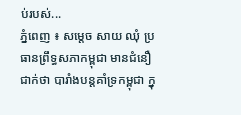ប់របស់...
ភ្នំពេញ ៖ សម្តេច សាយ ឈុំ ប្រធានព្រឹទ្ធសភាកម្ពុជា មានជំនឿជាក់ថា បារាំងបន្តគាំទ្រកម្ពុជា ក្នុ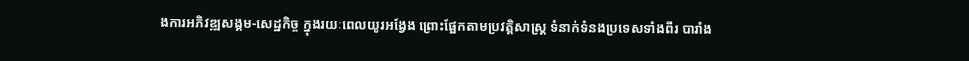ងការអភិវឌ្ឍសង្គម-សេដ្ឋកិច្ច ក្នុងរយៈពេលយូរអង្វែង ព្រោះផ្អែកតាមប្រវត្តិសាស្រ្ត ទំនាក់ទំនងប្រទេសទាំងពីរ បារាំង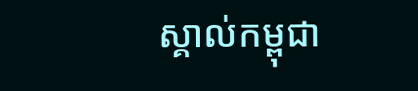ស្គាល់កម្ពុជា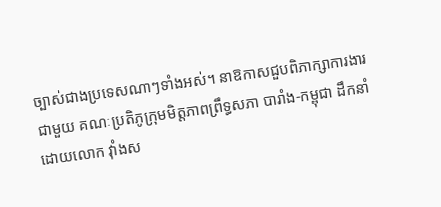ច្បាស់ជាងប្រទេសណាៗទាំងអស់។ នាឱកាសជួបពិភាក្សាការងារជាមួយ គណៈប្រតិភូក្រុមមិត្តភាពព្រឹទ្ធសភា បារាំង-កម្ពុជា ដឹកនាំដោយលោក វ៉ាំងស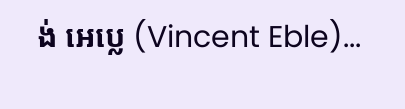ង់ អេប្លេ (Vincent Eble)...